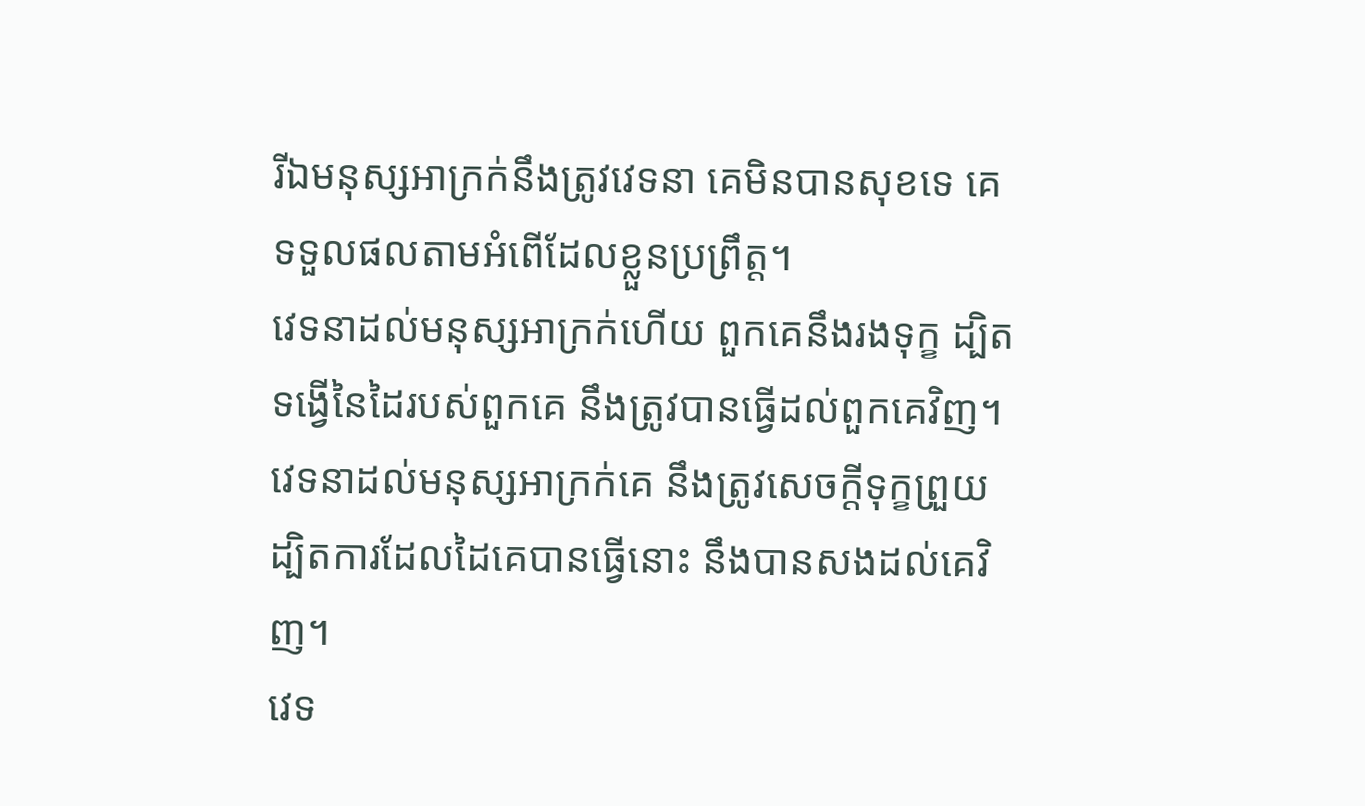រីឯមនុស្សអាក្រក់នឹងត្រូវវេទនា គេមិនបានសុខទេ គេទទួលផលតាមអំពើដែលខ្លួនប្រព្រឹត្ត។
វេទនាដល់មនុស្សអាក្រក់ហើយ ពួកគេនឹងរងទុក្ខ ដ្បិតទង្វើនៃដៃរបស់ពួកគេ នឹងត្រូវបានធ្វើដល់ពួកគេវិញ។
វេទនាដល់មនុស្សអាក្រក់គេ នឹងត្រូវសេចក្ដីទុក្ខព្រួយ ដ្បិតការដែលដៃគេបានធ្វើនោះ នឹងបានសងដល់គេវិញ។
វេទ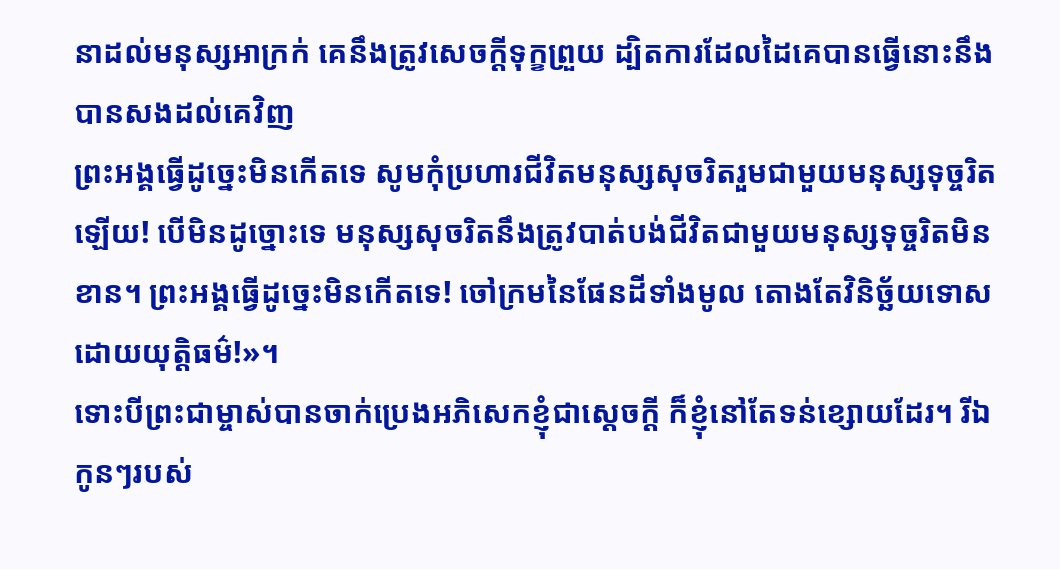នាដល់មនុស្សអាក្រក់ គេនឹងត្រូវសេចក្ដីទុក្ខព្រួយ ដ្បិតការដែលដៃគេបានធ្វើនោះនឹងបានសងដល់គេវិញ
ព្រះអង្គធ្វើដូច្នេះមិនកើតទេ សូមកុំប្រហារជីវិតមនុស្សសុចរិតរួមជាមួយមនុស្សទុច្ចរិតឡើយ! បើមិនដូច្នោះទេ មនុស្សសុចរិតនឹងត្រូវបាត់បង់ជីវិតជាមួយមនុស្សទុច្ចរិតមិនខាន។ ព្រះអង្គធ្វើដូច្នេះមិនកើតទេ! ចៅក្រមនៃផែនដីទាំងមូល តោងតែវិនិច្ឆ័យទោសដោយយុត្តិធម៌!»។
ទោះបីព្រះជាម្ចាស់បានចាក់ប្រេងអភិសេកខ្ញុំជាស្ដេចក្ដី ក៏ខ្ញុំនៅតែទន់ខ្សោយដែរ។ រីឯកូនៗរបស់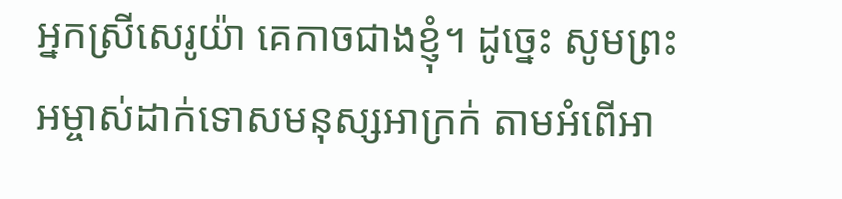អ្នកស្រីសេរូយ៉ា គេកាចជាងខ្ញុំ។ ដូច្នេះ សូមព្រះអម្ចាស់ដាក់ទោសមនុស្សអាក្រក់ តាមអំពើអា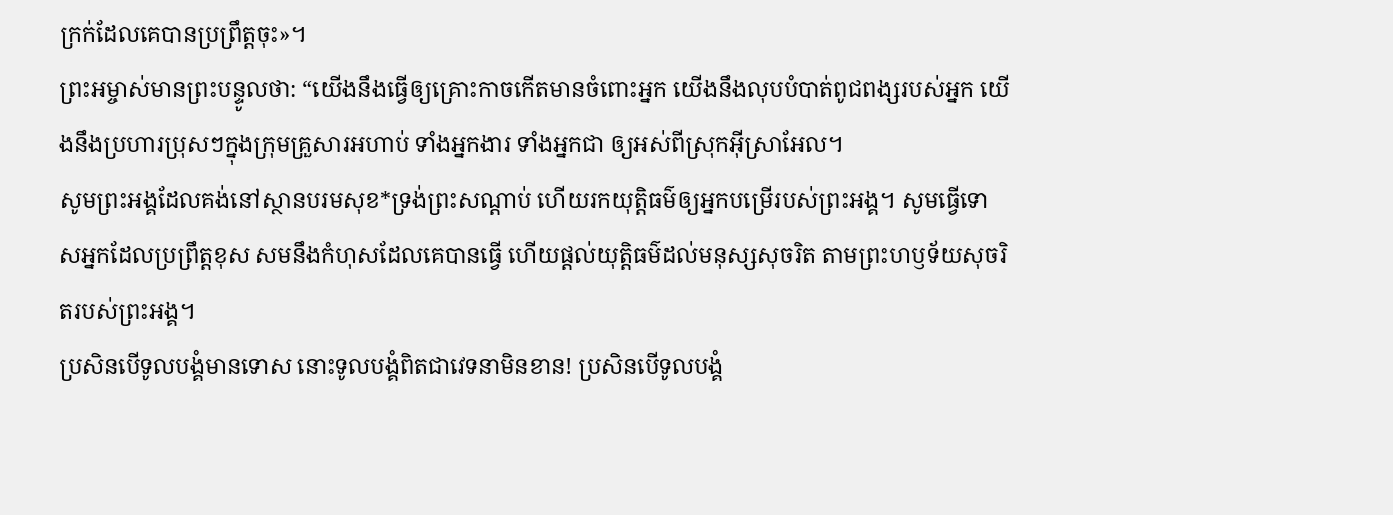ក្រក់ដែលគេបានប្រព្រឹត្តចុះ»។
ព្រះអម្ចាស់មានព្រះបន្ទូលថា: “យើងនឹងធ្វើឲ្យគ្រោះកាចកើតមានចំពោះអ្នក យើងនឹងលុបបំបាត់ពូជពង្សរបស់អ្នក យើងនឹងប្រហារប្រុសៗក្នុងក្រុមគ្រួសារអហាប់ ទាំងអ្នកងារ ទាំងអ្នកជា ឲ្យអស់ពីស្រុកអ៊ីស្រាអែល។
សូមព្រះអង្គដែលគង់នៅស្ថានបរមសុខ*ទ្រង់ព្រះសណ្ដាប់ ហើយរកយុត្តិធម៌ឲ្យអ្នកបម្រើរបស់ព្រះអង្គ។ សូមធ្វើទោសអ្នកដែលប្រព្រឹត្តខុស សមនឹងកំហុសដែលគេបានធ្វើ ហើយផ្ដល់យុត្តិធម៌ដល់មនុស្សសុចរិត តាមព្រះហឫទ័យសុចរិតរបស់ព្រះអង្គ។
ប្រសិនបើទូលបង្គំមានទោស នោះទូលបង្គំពិតជាវេទនាមិនខាន! ប្រសិនបើទូលបង្គំ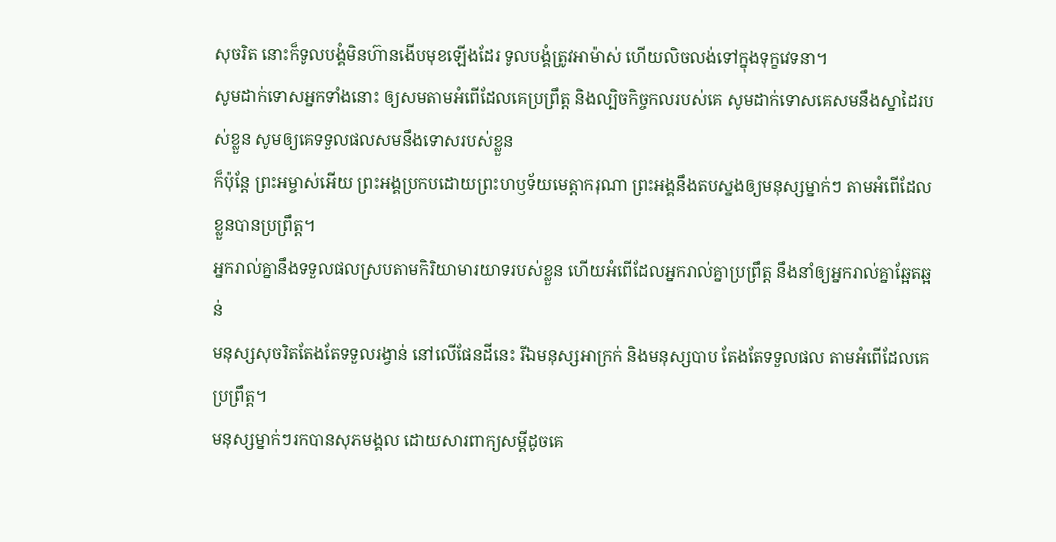សុចរិត នោះក៏ទូលបង្គំមិនហ៊ានងើបមុខឡើងដែរ ទូលបង្គំត្រូវអាម៉ាស់ ហើយលិចលង់ទៅក្នុងទុក្ខវេទនា។
សូមដាក់ទោសអ្នកទាំងនោះ ឲ្យសមតាមអំពើដែលគេប្រព្រឹត្ត និងល្បិចកិច្ចកលរបស់គេ សូមដាក់ទោសគេសមនឹងស្នាដៃរបស់ខ្លួន សូមឲ្យគេទទួលផលសមនឹងទោសរបស់ខ្លួន
ក៏ប៉ុន្តែ ព្រះអម្ចាស់អើយ ព្រះអង្គប្រកបដោយព្រះហឫទ័យមេត្តាករុណា ព្រះអង្គនឹងតបស្នងឲ្យមនុស្សម្នាក់ៗ តាមអំពើដែលខ្លួនបានប្រព្រឹត្ត។
អ្នករាល់គ្នានឹងទទួលផលស្របតាមកិរិយាមារយាទរបស់ខ្លួន ហើយអំពើដែលអ្នករាល់គ្នាប្រព្រឹត្ត នឹងនាំឲ្យអ្នករាល់គ្នាឆ្អែតឆ្អន់
មនុស្សសុចរិតតែងតែទទួលរង្វាន់ នៅលើផែនដីនេះ រីឯមនុស្សអាក្រក់ និងមនុស្សបាប តែងតែទទួលផល តាមអំពើដែលគេប្រព្រឹត្ត។
មនុស្សម្នាក់ៗរកបានសុភមង្គល ដោយសារពាក្យសម្ដីដូចគេ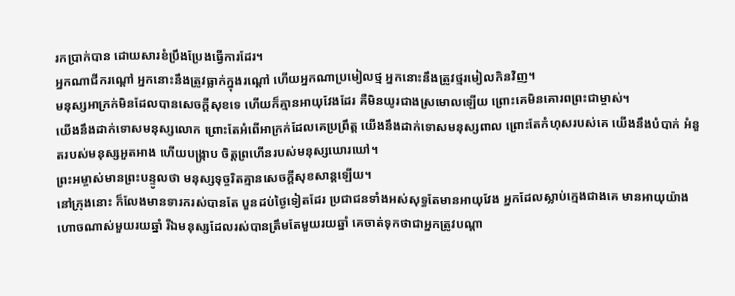រកប្រាក់បាន ដោយសារខំប្រឹងប្រែងធ្វើការដែរ។
អ្នកណាជីករណ្ដៅ អ្នកនោះនឹងត្រូវធ្លាក់ក្នុងរណ្ដៅ ហើយអ្នកណាប្រមៀលថ្ម អ្នកនោះនឹងត្រូវថ្មរមៀលកិនវិញ។
មនុស្សអាក្រក់មិនដែលបានសេចក្ដីសុខទេ ហើយក៏គ្មានអាយុវែងដែរ គឺមិនយូរជាងស្រមោលឡើយ ព្រោះគេមិនគោរពព្រះជាម្ចាស់។
យើងនឹងដាក់ទោសមនុស្សលោក ព្រោះតែអំពើអាក្រក់ដែលគេប្រព្រឹត្ត យើងនឹងដាក់ទោសមនុស្សពាល ព្រោះតែកំហុសរបស់គេ យើងនឹងបំបាក់ អំនួតរបស់មនុស្សអួតអាង ហើយបង្ក្រាប ចិត្តព្រហើនរបស់មនុស្សឃោរឃៅ។
ព្រះអម្ចាស់មានព្រះបន្ទូលថា មនុស្សទុច្ចរិតគ្មានសេចក្ដីសុខសាន្តឡើយ។
នៅក្រុងនោះ ក៏លែងមានទារករស់បានតែ បួនដប់ថ្ងៃទៀតដែរ ប្រជាជនទាំងអស់សុទ្ធតែមានអាយុវែង អ្នកដែលស្លាប់ក្មេងជាងគេ មានអាយុយ៉ាងហោចណាស់មួយរយឆ្នាំ រីឯមនុស្សដែលរស់បានត្រឹមតែមួយរយឆ្នាំ គេចាត់ទុកថាជាអ្នកត្រូវបណ្ដា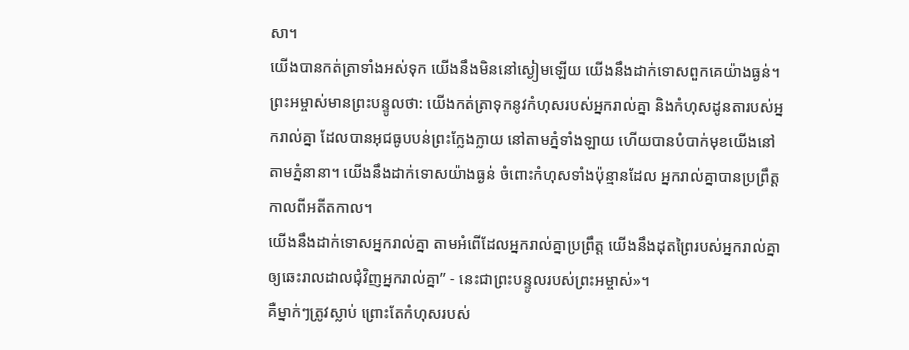សា។
យើងបានកត់ត្រាទាំងអស់ទុក យើងនឹងមិននៅស្ងៀមឡើយ យើងនឹងដាក់ទោសពួកគេយ៉ាងធ្ងន់។
ព្រះអម្ចាស់មានព្រះបន្ទូលថា: យើងកត់ត្រាទុកនូវកំហុសរបស់អ្នករាល់គ្នា និងកំហុសដូនតារបស់អ្នករាល់គ្នា ដែលបានអុជធូបបន់ព្រះក្លែងក្លាយ នៅតាមភ្នំទាំងឡាយ ហើយបានបំបាក់មុខយើងនៅតាមភ្នំនានា។ យើងនឹងដាក់ទោសយ៉ាងធ្ងន់ ចំពោះកំហុសទាំងប៉ុន្មានដែល អ្នករាល់គ្នាបានប្រព្រឹត្តកាលពីអតីតកាល។
យើងនឹងដាក់ទោសអ្នករាល់គ្នា តាមអំពើដែលអ្នករាល់គ្នាប្រព្រឹត្ត យើងនឹងដុតព្រៃរបស់អ្នករាល់គ្នា ឲ្យឆេះរាលដាលជុំវិញអ្នករាល់គ្នា” - នេះជាព្រះបន្ទូលរបស់ព្រះអម្ចាស់»។
គឺម្នាក់ៗត្រូវស្លាប់ ព្រោះតែកំហុសរបស់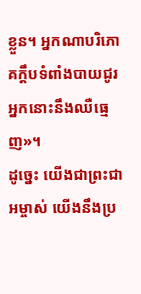ខ្លួន។ អ្នកណាបរិភោគក្តឹបទំពាំងបាយជូរ អ្នកនោះនឹងឈឺធ្មេញ»។
ដូច្នេះ យើងជាព្រះជាអម្ចាស់ យើងនឹងប្រ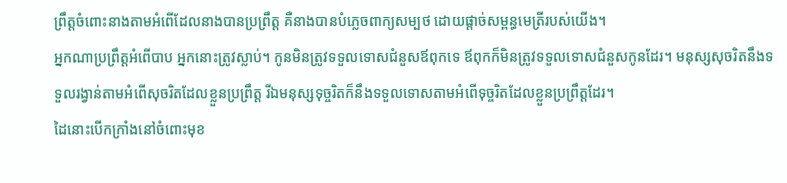ព្រឹត្តចំពោះនាងតាមអំពើដែលនាងបានប្រព្រឹត្ត គឺនាងបានបំភ្លេចពាក្យសម្បថ ដោយផ្ដាច់សម្ពន្ធមេត្រីរបស់យើង។
អ្នកណាប្រព្រឹត្តអំពើបាប អ្នកនោះត្រូវស្លាប់។ កូនមិនត្រូវទទួលទោសជំនួសឪពុកទេ ឪពុកក៏មិនត្រូវទទួលទោសជំនួសកូនដែរ។ មនុស្សសុចរិតនឹងទទួលរង្វាន់តាមអំពើសុចរិតដែលខ្លួនប្រព្រឹត្ត រីឯមនុស្សទុច្ចរិតក៏នឹងទទួលទោសតាមអំពើទុច្ចរិតដែលខ្លួនប្រព្រឹត្តដែរ។
ដៃនោះបើកក្រាំងនៅចំពោះមុខ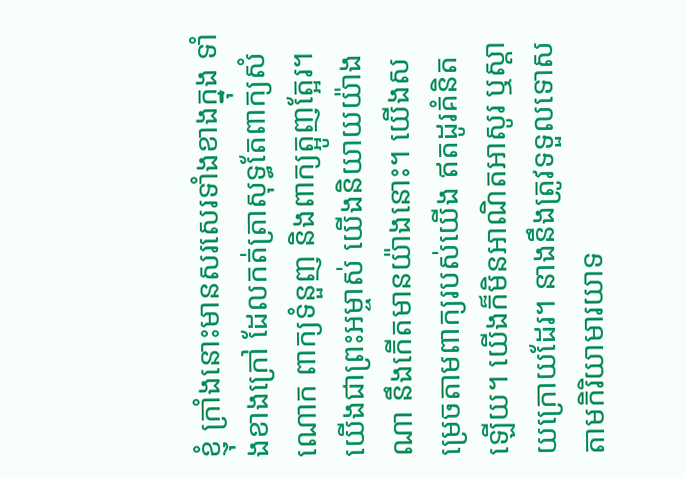ខ្ញុំ ក្រាំងនោះមានសរសេរទាំងខាងក្នុង ទាំងខាងក្រៅ ដែលកត់ត្រាសុទ្ធតែពាក្យសំណោក ពាក្យទំនួញ និងពាក្យត្អូញត្អែរ។
យើងជាព្រះអម្ចាស់ យើងនិយាយយ៉ាងណា នឹងកើតមានយ៉ាងនោះ។ យើងសម្រេចតាមពាក្យរបស់យើង ឥតដូរគំនិតឡើយ។ យើងក៏មិនអាណិតអាសូរ ឬស្ដាយក្រោយដែរ។ នាងនឹងត្រូវទទួលទោសតាមកិរិយាមារយាទ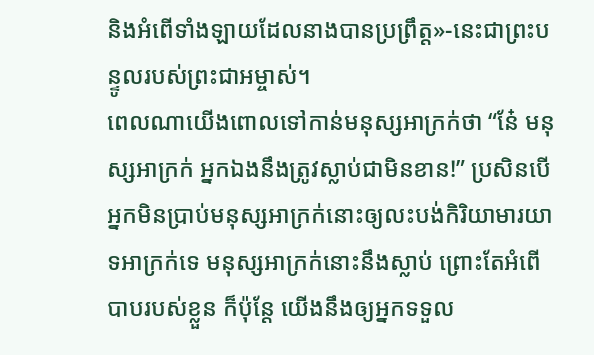និងអំពើទាំងឡាយដែលនាងបានប្រព្រឹត្ត»-នេះជាព្រះបន្ទូលរបស់ព្រះជាអម្ចាស់។
ពេលណាយើងពោលទៅកាន់មនុស្សអាក្រក់ថា “នែ៎ មនុស្សអាក្រក់ អ្នកឯងនឹងត្រូវស្លាប់ជាមិនខាន!” ប្រសិនបើអ្នកមិនប្រាប់មនុស្សអាក្រក់នោះឲ្យលះបង់កិរិយាមារយាទអាក្រក់ទេ មនុស្សអាក្រក់នោះនឹងស្លាប់ ព្រោះតែអំពើបាបរបស់ខ្លួន ក៏ប៉ុន្តែ យើងនឹងឲ្យអ្នកទទួល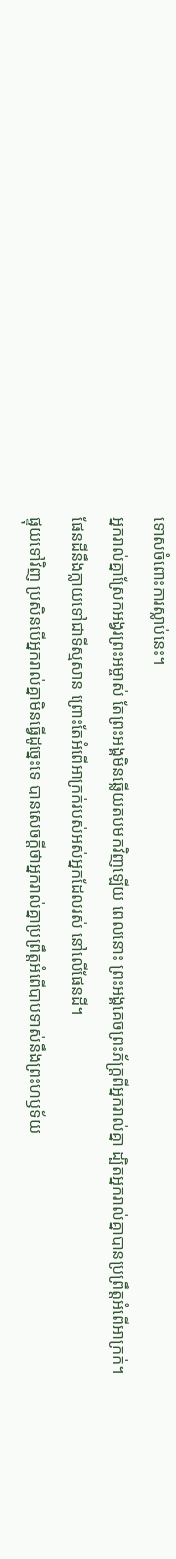ទោសចំពោះការស្លាប់នេះ។
អ្នករាល់គ្នាស្រែកអង្វរព្រះអម្ចាស់ តែព្រះអង្គមិនឆ្លើយតបមកវិញឡើយ ពេលនោះ ព្រះអង្គគេចព្រះភ័ក្ត្រពីអ្នករាល់គ្នា ដ្បិតអ្នករាល់គ្នាបានប្រព្រឹត្តអំពើអាក្រក់។
ផែនដីនឹងក្លាយទៅជាទីស្មសាន ព្រោះតែអំពើអាក្រក់របស់អស់អ្នកដែលរស់ នៅលើផែនដី។
ផ្ទុយទៅវិញ ប្រសិនបើអ្នករាល់គ្នាមិនធ្វើដូច្នេះទេ បានសេចក្ដីថាអ្នករាល់គ្នាប្រព្រឹត្តអំពើបាបទាស់នឹងព្រះហឫទ័យ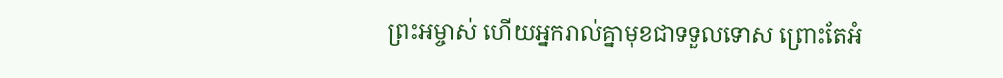ព្រះអម្ចាស់ ហើយអ្នករាល់គ្នាមុខជាទទួលទោស ព្រោះតែអំ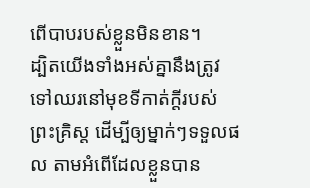ពើបាបរបស់ខ្លួនមិនខាន។
ដ្បិតយើងទាំងអស់គ្នានឹងត្រូវទៅឈរនៅមុខទីកាត់ក្ដីរបស់ព្រះគ្រិស្ត ដើម្បីឲ្យម្នាក់ៗទទួលផល តាមអំពើដែលខ្លួនបាន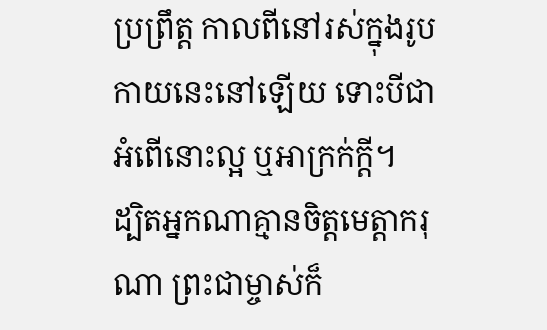ប្រព្រឹត្ត កាលពីនៅរស់ក្នុងរូបកាយនេះនៅឡើយ ទោះបីជាអំពើនោះល្អ ឬអាក្រក់ក្ដី។
ដ្បិតអ្នកណាគ្មានចិត្តមេត្តាករុណា ព្រះជាម្ចាស់ក៏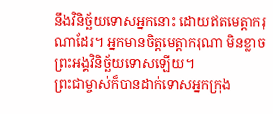នឹងវិនិច្ឆ័យទោសអ្នកនោះ ដោយឥតមេត្តាករុណាដែរ។ អ្នកមានចិត្តមេត្តាករុណា មិនខ្លាចព្រះអង្គវិនិច្ឆ័យទោសឡើយ។
ព្រះជាម្ចាស់ក៏បានដាក់ទោសអ្នកក្រុង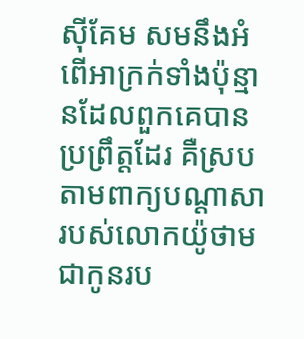ស៊ីគែម សមនឹងអំពើអាក្រក់ទាំងប៉ុន្មានដែលពួកគេបានប្រព្រឹត្តដែរ គឺស្របតាមពាក្យបណ្ដាសារបស់លោកយ៉ូថាម ជាកូនរប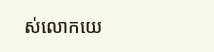ស់លោកយេ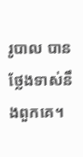រូបាល បានថ្លែងទាស់នឹងពួកគេ។